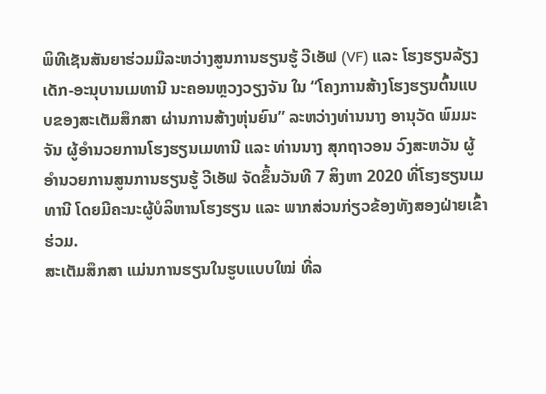ພິທີເຊັນສັນຍາຮ່ວມມືລະຫວ່າງສູນການຮຽນຮູ້ ວີເອັຟ (VF) ແລະ ໂຮງຮຽນລ້ຽງເດັກ-ອະນຸບານເມທານີ ນະຄອນຫຼວງວຽງຈັນ ໃນ “ໂຄງການສ້າງໂຮງຮຽນຕົ້ນແບບຂອງສະເຕັມສຶກສາ ຜ່ານການສ້າງຫຸ່ນຍົນ” ລະຫວ່າງທ່ານນາງ ອານຸວັດ ພົມມະຈັນ ຜູ້ອຳນວຍການໂຮງຮຽນເມທານີ ແລະ ທ່ານນາງ ສຸກຖາວອນ ວົງສະຫວັນ ຜູ້ອຳນວຍການສູນການຮຽນຮູ້ ວີເອັຟ ຈັດຂຶ້ນວັນທີ 7 ສິງຫາ 2020 ທີ່ໂຮງຮຽນເມທານີ ໂດຍມີຄະນະຜູ້ບໍລິຫານໂຮງຮຽນ ແລະ ພາກສ່ວນກ່ຽວຂ້ອງທັງສອງຝ່າຍເຂົ້າຮ່ວມ.
ສະເຕັມສຶກສາ ແມ່ນການຮຽນໃນຮູບແບບໃໝ່ ທີ່ລ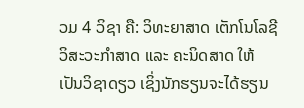ວມ 4 ວິຊາ ຄື: ວິທະຍາສາດ ເຕັກໂນໂລຊີ ວິສະວະກຳສາດ ແລະ ຄະນິດສາດ ໃຫ້ເປັນວິຊາດຽວ ເຊິ່ງນັກຮຽນຈະໄດ້ຮຽນ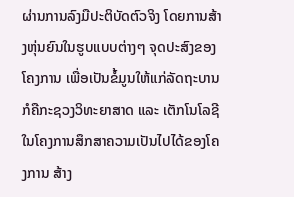ຜ່ານການລົງມືປະຕິບັດຕົວຈິງ ໂດຍການສ້າງຫຸ່ນຍົນໃນຮູບແບບຕ່າງໆ ຈຸດປະສົງຂອງໂຄງການ ເພື່ອເປັນຂໍ້ມູນໃຫ້ແກ່ລັດຖະບານ ກໍຄືກະຊວງວິທະຍາສາດ ແລະ ເຕັກໂນໂລຊີ ໃນໂຄງການສຶກສາຄວາມເປັນໄປໄດ້ຂອງໂຄງການ ສ້າງ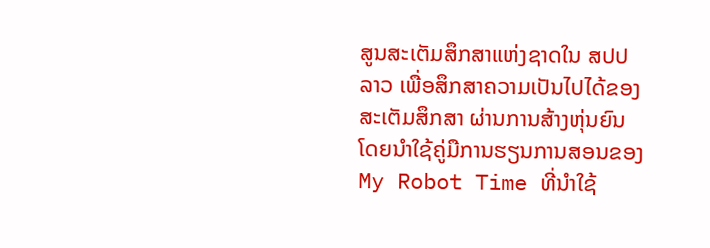ສູນສະເຕັມສຶກສາແຫ່ງຊາດໃນ ສປປ ລາວ ເພື່ອສຶກສາຄວາມເປັນໄປໄດ້ຂອງສະເຕັມສຶກສາ ຜ່ານການສ້າງຫຸ່ນຍົນ ໂດຍນຳໃຊ້ຄູ່ມືການຮຽນການສອນຂອງ My Robot Time ທີ່ນຳໃຊ້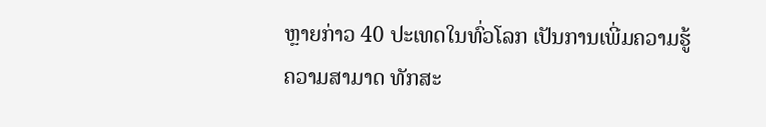ຫຼາຍກ່າວ 40 ປະເທດໃນທົ່ວໂລກ ເປັນການເພີ່ມຄວາມຮູ້ຄວາມສາມາດ ທັກສະ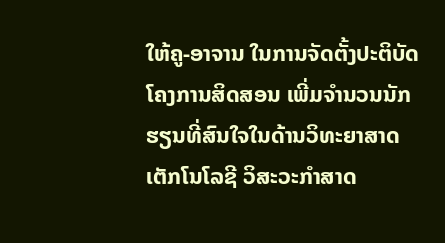ໃຫ້ຄູ-ອາຈານ ໃນການຈັດຕັ້ງປະຕິບັດໂຄງການສິດສອນ ເພີ່ມຈຳນວນນັກຮຽນທີ່ສົນໃຈໃນດ້ານວິທະຍາສາດ ເຕັກໂນໂລຊີ ວິສະວະກຳສາດ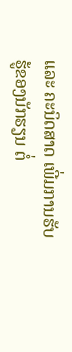ແລະ ຄະນິດສາດ ເພີ່ມການຮັບຮູ້ຂອງນັກຮຽນ ຕໍ່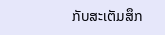ກັບສະເຕັມສຶກ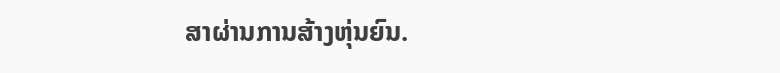ສາຜ່ານການສ້າງຫຸ່ນຍົນ.